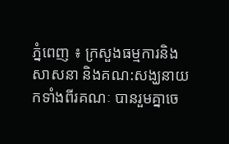ភ្នំពេញ ៖ ក្រសួងធម្មការនិងសាសនា និងគណ:សង្ឃនាយកទាំងពីរគណៈ បានរួមគ្នាចេ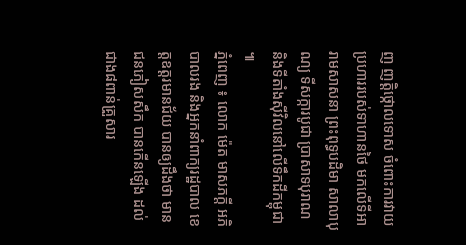ញ ញត្តិថ្កោលទោស ចំពោះការវាយប្រហាររបស់ទាហានថៃ មកលើទីអារាមសាសនា ព្រះពុទ្ធបដិមា សាលាបុណ្យ ទីសក្ការបូជា ប្រាសាទបុរាណ និងទីតាំងស៊ីវិលនៅលើទឹកដីកម្ពុជា ៕
ភ្នំពេញ ៖ លោក ម៉េត មាសភក្តី អភិបាលរង និងអ្នកនាំពាក្យរដ្ឋបាល ខេត្តឧត្តរមានជ័យ បានឲ្យដឹងថា មានជនភៀសសឹក បានកើនឡើង ដល់ជាង៨ពាន់គ្រួសារ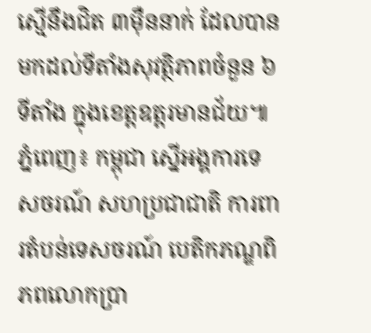ស្មើនឹងជិត ៣ម៉ឺននាក់ ដែលបានមកដល់ទីតាំងសុវត្ថិភាពចំនួន ៦ទីតាំង ក្នុងខេត្តឧត្តរមានជ័យ៕
ភ្នំពេញ៖ កម្ពុជា ស្នើអង្គការទេសចរណ៍ សហប្រជាជាតិ ការពារតំបន់ទេសចរណ៍ បេតិកភណ្ឌពិភពលោកប្រា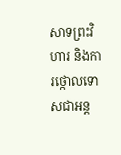សាទព្រះវិហារ និងការថ្កោលទោសជាអន្ត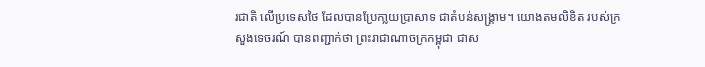រជាតិ លើប្រទេសថៃ ដែលបានប្រែកា្លយប្រាសាទ ជាតំបន់សង្គ្រាម។ យោងតមលិខិត របស់ក្រសួងទេចរណ៍ បានពញ្ជាក់ថា ព្រះរាជាណាចក្រកម្ពុជា ជាស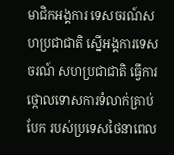មាជិកអង្គការ ទេសចរណ៍សហប្រជាជាតិ ស្នើអង្គការទេសចរណ៍ សហប្រជាជាតិ ធ្វើការថ្កោលទោសការទំលាក់គ្រាប់បែក របស់ប្រទេសថៃនាពេល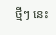ថ្មីៗ នេះ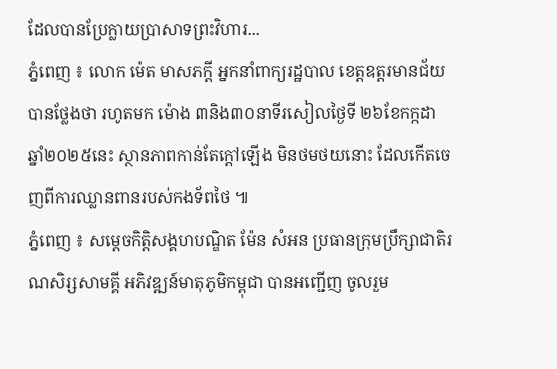ដែលបានប្រែក្លាយប្រាសាទព្រះវិហារ...
ភ្នំពេញ ៖ លោក ម៉េត មាសភក្តី អ្នកនាំពាក្យរដ្ឋបាល ខេត្តឧត្តរមានជ័យ បានថ្លែងថា រហូតមក ម៉ោង ៣និង៣០នាទីរសៀលថ្ងៃទី ២៦ខែកក្កដា ឆ្នាំ២០២៥នេះ ស្ថានភាពកាន់តែក្តៅឡើង មិនថមថយនោះ ដែលកើតចេញពីការឈ្លានពានរបស់កងទ័ពថៃ ៕
ភ្នំពេញ ៖ សម្ដេចកិត្តិសង្គហបណ្ឌិត ម៉ែន សំអន ប្រធានក្រុមប្រឹក្សាជាតិរណសិរ្សសាមគ្គី អភិវឌ្ឍន៍មាតុភូមិកម្ពុជា បានអញ្ជើញ ចូលរួម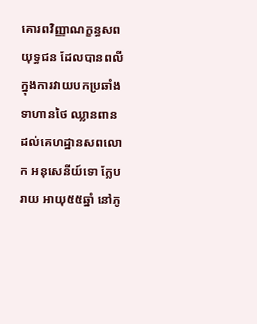គោរពវិញ្ញាណក្ខន្ធសព យុទ្ធជន ដែលបានពលី ក្នុងការវាយបកប្រឆាំងទាហានថៃ ឈ្លានពាន ដល់គេហដ្ឋានសពលោក អនុសេនីយ៍ទោ ក្លែប រាយ អាយុ៥៥ឆ្នាំ នៅភូ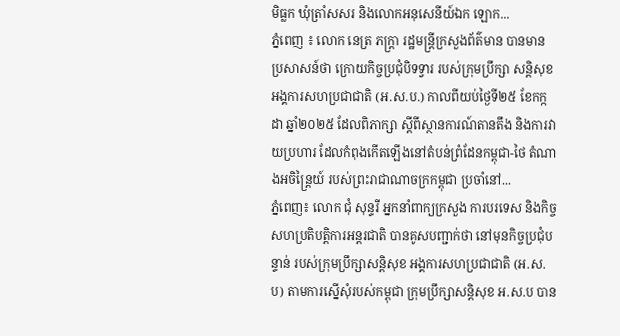មិធ្លក ឃុំត្រាំសសរ និងលោកអនុសេនីយ៍ឯក ឡោក...
ភ្នំពេញ ៖ លោក នេត្រ ភក្ត្រា រដ្ឋមន្ត្រីក្រសួងព័ត៌មាន បានមានប្រសាសន៍ថា ក្រោយកិច្ចប្រជុំបិទទ្វារ របស់ក្រុមប្រឹក្សា សន្តិសុខ អង្គការសហប្រជាជាតិ (អ.ស.ប.) កាលពីយប់ថ្ងៃទី២៥ ខែកក្កដា ឆ្នាំ២០២៥ ដែលពិភាក្សា ស្ដីពីស្ថានការណ៍តានតឹង និងការវាយប្រហារ ដែលកំពុងកើតឡើងនៅតំបន់ព្រំដែនកម្ពុជា-ថៃ តំណាងអចិន្ត្រៃយ៍ របស់ព្រះរាជាណាចក្រកម្ពុជា ប្រចាំនៅ...
ភ្នំពេញ៖ លោក ជុំ សុន្ទរី អ្នកនាំពាក្យក្រសួង ការបរទេស និងកិច្ចសហប្រតិបត្តិការអន្តរជាតិ បានគូសបញ្ជាក់ថា នៅមុនកិច្ចប្រជុំបន្ទាន់ របស់ក្រុមប្រឹក្សាសន្តិសុខ អង្គការសហប្រជាជាតិ (អ.ស.ប) តាមការស្នើសុំរបស់កម្ពុជា ក្រុមប្រឹក្សាសន្តិសុខ អ.ស.ប បាន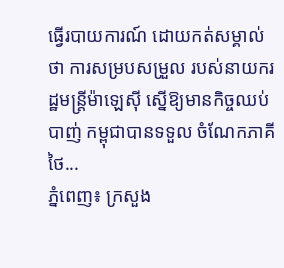ធ្វើរបាយការណ៍ ដោយកត់សម្គាល់ថា ការសម្របសម្រួល របស់នាយករដ្ឋមន្ត្រីម៉ាឡេស៊ី ស្នើឱ្យមានកិច្ចឈប់បាញ់ កម្ពុជាបានទទួល ចំណែកភាគីថៃ...
ភ្នំពេញ៖ ក្រសួង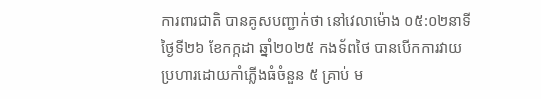ការពារជាតិ បានគូសបញ្ជាក់ថា នៅវេលាម៉ោង ០៥:០២នាទី ថ្ងៃទី២៦ ខែកក្កដា ឆ្នាំ២០២៥ កងទ័ពថៃ បានបើកការវាយប្រហារដោយកាំភ្លើងធំចំនួន ៥ គ្រាប់ ម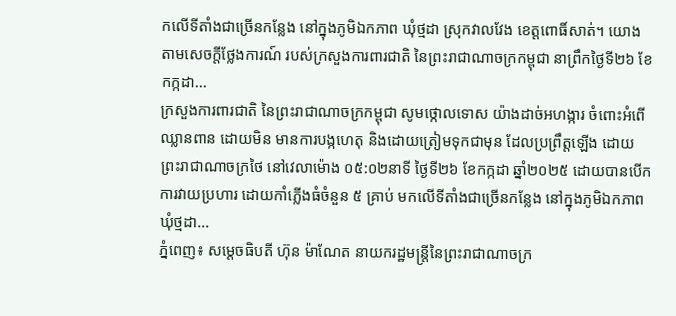កលើទីតាំងជាច្រើនកន្លែង នៅក្នុងភូមិឯកភាព ឃុំថ្មដា ស្រុកវាលវែង ខេត្តពោធិ៍សាត់។ យោងតាមសេចក្តីថ្លែងការណ៍ របស់ក្រសួងការពារជាតិ នៃព្រះរាជាណាចក្រកម្ពុជា នាព្រឹកថ្ងៃទី២៦ ខែកក្កដា...
ក្រសួងការពារជាតិ នៃព្រះរាជាណាចក្រកម្ពុជា សូមថ្កោលទោស យ៉ាងដាច់អហង្ការ ចំពោះអំពើឈ្លានពាន ដោយមិន មានការបង្កហេតុ និងដោយត្រៀមទុកជាមុន ដែលប្រព្រឹត្តឡើង ដោយព្រះរាជាណាចក្រថៃ នៅវេលាម៉ោង ០៥:០២នាទី ថ្ងៃទី២៦ ខែកក្កដា ឆ្នាំ២០២៥ ដោយបានបើកការវាយប្រហារ ដោយកាំភ្លើងធំចំនួន ៥ គ្រាប់ មកលើទីតាំងជាច្រើនកន្លែង នៅក្នុងភូមិឯកភាព ឃុំថ្មដា...
ភ្នំពេញ៖ សម្តេចធិបតី ហ៊ុន ម៉ាណែត នាយករដ្ឋមន្ត្រីនៃព្រះរាជាណាចក្រ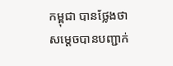កម្ពុជា បានថ្លែងថា សម្តេចបានបញ្ជាក់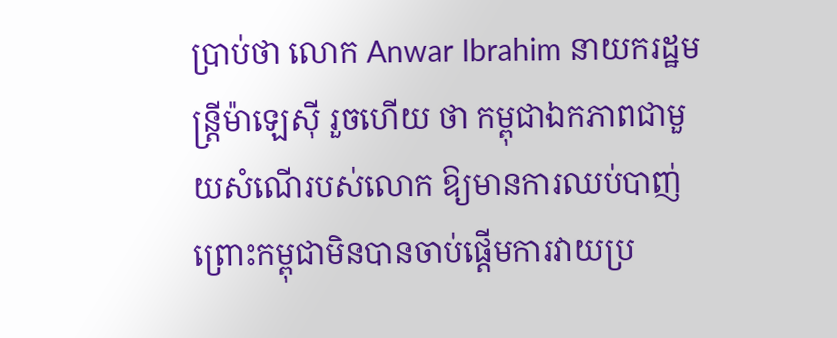ប្រាប់ថា លោក Anwar Ibrahim នាយករដ្ឋមន្ត្រីម៉ាឡេស៊ី រួចហើយ ថា កម្ពុជាឯកភាពជាមួយសំណើរបស់លោក ឱ្យមានការឈប់បាញ់ ព្រោះកម្ពុជាមិនបានចាប់ផ្តើមការវាយប្រ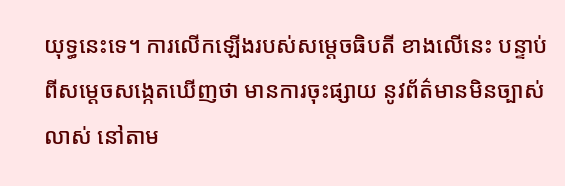យុទ្ធនេះទេ។ ការលើកឡើងរបស់សម្តេចធិបតី ខាងលើនេះ បន្ទាប់ពីសម្តេចសង្កេតឃើញថា មានការចុះផ្សាយ នូវព័ត៌មានមិនច្បាស់លាស់ នៅតាម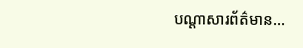បណ្ដាសារព័ត៌មាន...